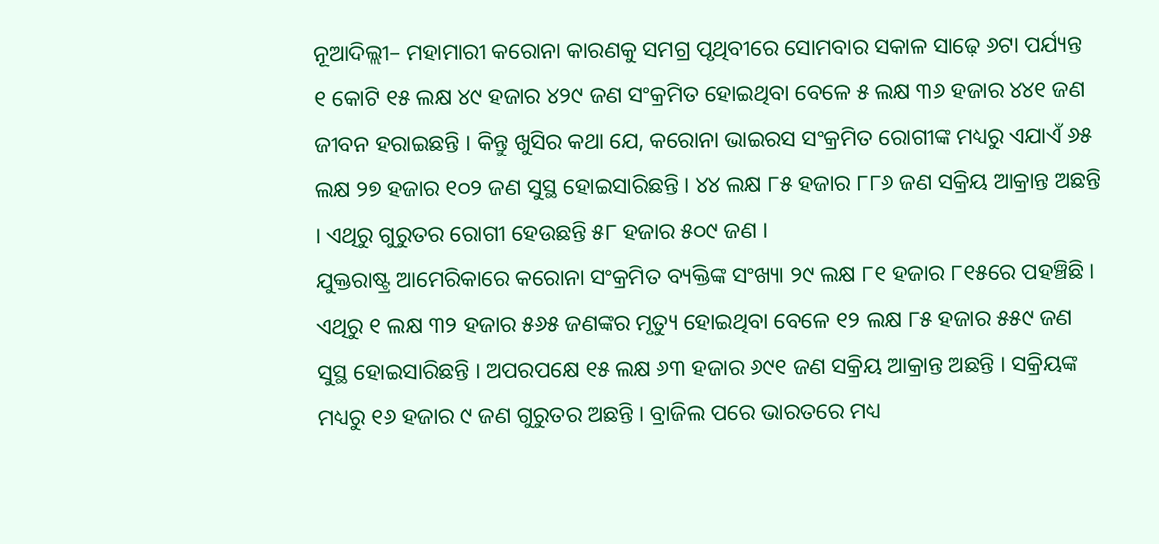ନୂଆଦିଲ୍ଲୀ– ମହାମାରୀ କରୋନା କାରଣକୁ ସମଗ୍ର ପୃଥିବୀରେ ସୋମବାର ସକାଳ ସାଢ଼େ ୬ଟା ପର୍ଯ୍ୟନ୍ତ ୧ କୋଟି ୧୫ ଲକ୍ଷ ୪୯ ହଜାର ୪୨୯ ଜଣ ସଂକ୍ରମିତ ହୋଇଥିବା ବେଳେ ୫ ଲକ୍ଷ ୩୬ ହଜାର ୪୪୧ ଜଣ ଜୀବନ ହରାଇଛନ୍ତି । କିନ୍ତୁ ଖୁସିର କଥା ଯେ, କରୋନା ଭାଇରସ ସଂକ୍ରମିତ ରୋଗୀଙ୍କ ମଧ୍ୟରୁ ଏଯାଏଁ ୬୫ ଲକ୍ଷ ୨୭ ହଜାର ୧୦୨ ଜଣ ସୁସ୍ଥ ହୋଇସାରିଛନ୍ତି । ୪୪ ଲକ୍ଷ ୮୫ ହଜାର ୮୮୬ ଜଣ ସକ୍ରିୟ ଆକ୍ରାନ୍ତ ଅଛନ୍ତି । ଏଥିରୁ ଗୁରୁତର ରୋଗୀ ହେଉଛନ୍ତି ୫୮ ହଜାର ୫୦୯ ଜଣ ।
ଯୁକ୍ତରାଷ୍ଟ୍ର ଆମେରିକାରେ କରୋନା ସଂକ୍ରମିତ ବ୍ୟକ୍ତିଙ୍କ ସଂଖ୍ୟା ୨୯ ଲକ୍ଷ ୮୧ ହଜାର ୮୧୫ରେ ପହଞ୍ଚିଛି । ଏଥିରୁ ୧ ଲକ୍ଷ ୩୨ ହଜାର ୫୬୫ ଜଣଙ୍କର ମୃତ୍ୟୁ ହୋଇଥିବା ବେଳେ ୧୨ ଲକ୍ଷ ୮୫ ହଜାର ୫୫୯ ଜଣ ସୁସ୍ଥ ହୋଇସାରିଛନ୍ତି । ଅପରପକ୍ଷେ ୧୫ ଲକ୍ଷ ୬୩ ହଜାର ୬୯୧ ଜଣ ସକ୍ରିୟ ଆକ୍ରାନ୍ତ ଅଛନ୍ତି । ସକ୍ରିୟଙ୍କ ମଧ୍ୟରୁ ୧୬ ହଜାର ୯ ଜଣ ଗୁରୁତର ଅଛନ୍ତି । ବ୍ରାଜିଲ ପରେ ଭାରତରେ ମଧ୍ୟ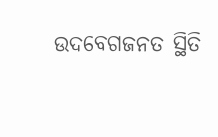ଉଦବେଗଜନତ ସ୍ଥିତି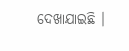ଦେଖାଯାଇଛି ।